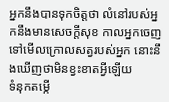អ្នកនឹងបានទុកចិត្តថា លំនៅរបស់អ្នកនឹងមានសេចក្ដីសុខ កាលអ្នកចេញទៅមើលក្រោលសត្វរបស់អ្នក នោះនឹងឃើញថាមិនខ្វះខាតអ្វីឡើយ
ទំនុកតម្កើ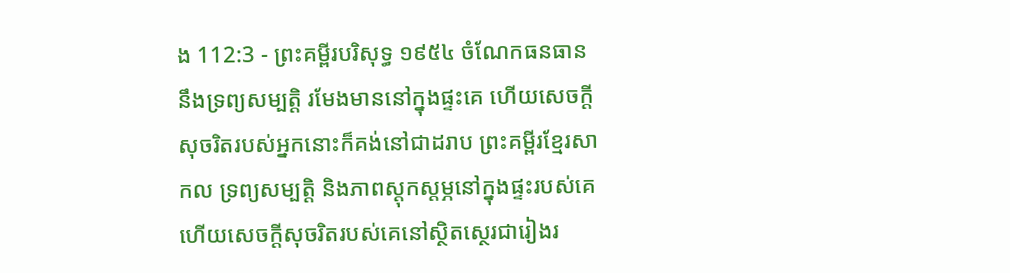ង 112:3 - ព្រះគម្ពីរបរិសុទ្ធ ១៩៥៤ ចំណែកធនធាន នឹងទ្រព្យសម្បត្តិ រមែងមាននៅក្នុងផ្ទះគេ ហើយសេចក្ដីសុចរិតរបស់អ្នកនោះក៏គង់នៅជាដរាប ព្រះគម្ពីរខ្មែរសាកល ទ្រព្យសម្បត្តិ និងភាពស្ដុកស្ដម្ភនៅក្នុងផ្ទះរបស់គេ ហើយសេចក្ដីសុចរិតរបស់គេនៅស្ថិតស្ថេរជារៀងរ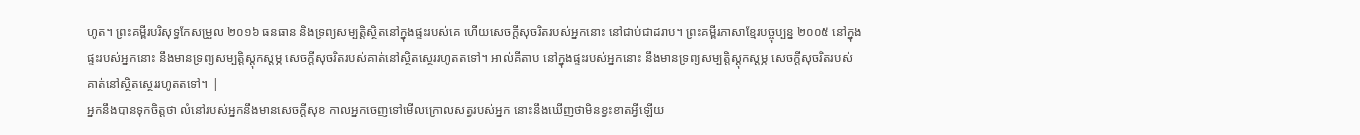ហូត។ ព្រះគម្ពីរបរិសុទ្ធកែសម្រួល ២០១៦ ធនធាន និងទ្រព្យសម្បត្តិស្ថិតនៅក្នុងផ្ទះរបស់គេ ហើយសេចក្ដីសុចរិតរបស់អ្នកនោះ នៅជាប់ជាដរាប។ ព្រះគម្ពីរភាសាខ្មែរបច្ចុប្បន្ន ២០០៥ នៅក្នុងផ្ទះរបស់អ្នកនោះ នឹងមានទ្រព្យសម្បត្តិស្ដុកស្ដម្ភ សេចក្ដីសុចរិតរបស់គាត់នៅស្ថិតស្ថេររហូតតទៅ។ អាល់គីតាប នៅក្នុងផ្ទះរបស់អ្នកនោះ នឹងមានទ្រព្យសម្បត្តិស្ដុកស្ដម្ភ សេចក្ដីសុចរិតរបស់គាត់នៅស្ថិតស្ថេររហូតតទៅ។ |
អ្នកនឹងបានទុកចិត្តថា លំនៅរបស់អ្នកនឹងមានសេចក្ដីសុខ កាលអ្នកចេញទៅមើលក្រោលសត្វរបស់អ្នក នោះនឹងឃើញថាមិនខ្វះខាតអ្វីឡើយ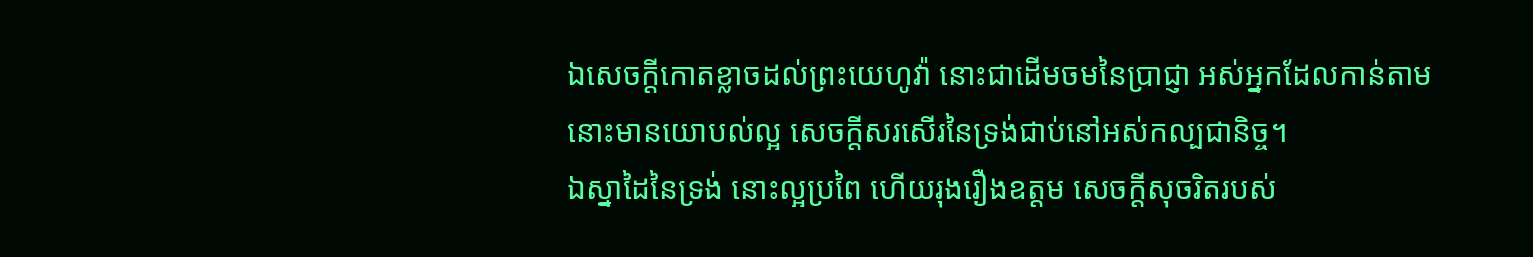ឯសេចក្ដីកោតខ្លាចដល់ព្រះយេហូវ៉ា នោះជាដើមចមនៃប្រាជ្ញា អស់អ្នកដែលកាន់តាម នោះមានយោបល់ល្អ សេចក្ដីសរសើរនៃទ្រង់ជាប់នៅអស់កល្បជានិច្ច។
ឯស្នាដៃនៃទ្រង់ នោះល្អប្រពៃ ហើយរុងរឿងឧត្តម សេចក្ដីសុចរិតរបស់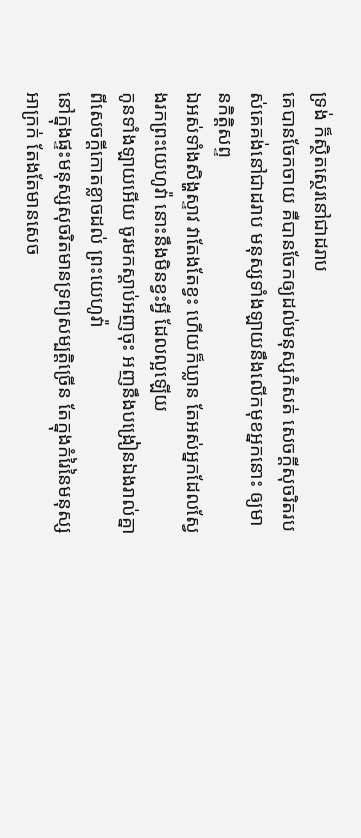ទ្រង់ ក៏ស្ថិតស្ថេរនៅជាដរាប
គេបានចែកចាយ គឺបានចែកឲ្យដល់មនុស្សកំសត់ សេចក្ដីសុចរិតរបស់គេគង់នៅជាដរាប មនុស្សទាំងឡាយនឹងលើកមុខអ្នកនោះ ឲ្យមានកិត្តិសព្ទ
ឯអស់ទាំងសិង្ហស្ទាវ វាតែងតែខ្វះ ហើយក៏ឃ្លាន តែអស់អ្នកដែលស្វែងរកព្រះយេហូវ៉ា នោះនឹងមិនខ្វះអ្វី ដែលល្អឡើយ
កូនទាំងឡាយអើយ ចូរមកស្តាប់អញចុះ អញនឹងបង្រៀនឯងរាល់គ្នា ពីសេចក្ដីកោតខ្លាចដល់ ព្រះយេហូវ៉ា
នៅក្នុងផ្ទះមនុស្សសុចរិតមានទ្រព្យសម្បត្តិច្រើន តែក្នុងកំរៃនៃមនុស្សអាក្រក់ តែងតែមានសេច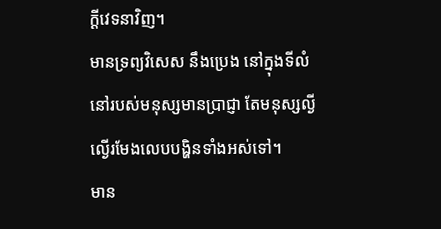ក្ដីវេទនាវិញ។
មានទ្រព្យវិសេស នឹងប្រេង នៅក្នុងទីលំនៅរបស់មនុស្សមានប្រាជ្ញា តែមនុស្សល្ងីល្ងើរមែងលេបបង្ហិនទាំងអស់ទៅ។
មាន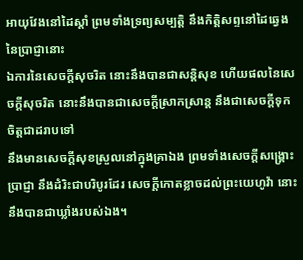អាយុវែងនៅដៃស្តាំ ព្រមទាំងទ្រព្យសម្បត្តិ នឹងកិត្តិសព្ទនៅដៃឆ្វេងនៃប្រាជ្ញានោះ
ឯការនៃសេចក្ដីសុចរិត នោះនឹងបានជាសន្តិសុខ ហើយផលនៃសេចក្ដីសុចរិត នោះនឹងបានជាសេចក្ដីស្រាកស្រាន្ត នឹងជាសេចក្ដីទុកចិត្តជាដរាបទៅ
នឹងមានសេចក្ដីសុខស្រួលនៅក្នុងគ្រាឯង ព្រមទាំងសេចក្ដីសង្គ្រោះ ប្រាជ្ញា នឹងដំរិះជាបរិបូរដែរ សេចក្ដីកោតខ្លាចដល់ព្រះយេហូវ៉ា នោះនឹងបានជាឃ្លាំងរបស់ឯង។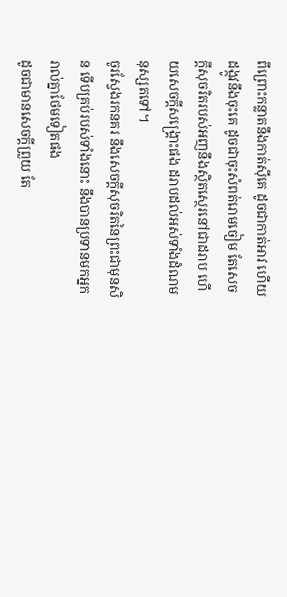ពីព្រោះកន្លាតនឹងកាត់ស៊ីគេ ដូចជាកាត់អាវ ហើយដង្កូវនឹងចុះគេ ដូចជាចុះសំពត់រោមចៀម តែសេចក្ដីសុចរិតរបស់អញនឹងស្ថិតស្ថេរនៅជាដរាប ហើយសេចក្ដីសង្គ្រោះផង ដរាបដល់អស់ទាំងដំណមនុស្សតទៅ។
ចូរស្វែងរកនគរ នឹងសេចក្ដីសុចរិតនៃព្រះជាមុនសិន ទើបគ្រប់របស់ទាំងនោះ នឹងបានប្រទានមកអ្នករាល់គ្នាថែមទៀតផង
ដូចជាមានសេចក្ដីព្រួយ តែ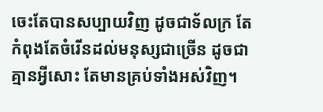ចេះតែបានសប្បាយវិញ ដូចជាទ័លក្រ តែកំពុងតែចំរើនដល់មនុស្សជាច្រើន ដូចជាគ្មានអ្វីសោះ តែមានគ្រប់ទាំងអស់វិញ។